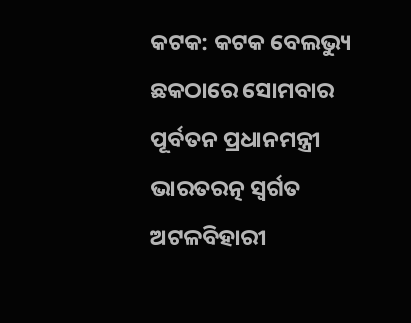କଟକ: କଟକ ବେଲଭ୍ୟୁ ଛକଠାରେ ସୋମବାର ପୂର୍ବତନ ପ୍ରଧାନମନ୍ତ୍ରୀ ଭାରତରତ୍ନ ସ୍ୱର୍ଗତ ଅଟଳବିହାରୀ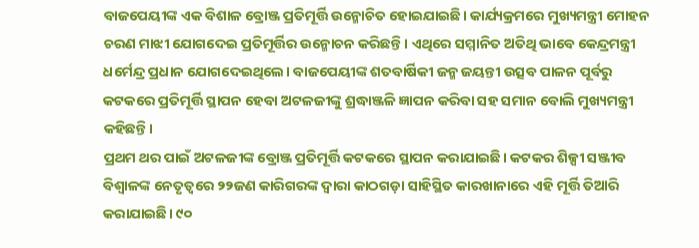ବାଜପେୟୀଙ୍କ ଏକ ବିଶାଳ ବ୍ରୋଞ୍ଜ ପ୍ରତିମୂର୍ତ୍ତି ଉନ୍ମୋଚିତ ହୋଇଯାଇଛି। କାର୍ଯ୍ୟକ୍ରମରେ ମୁଖ୍ୟମନ୍ତ୍ରୀ ମୋହନ ଚରଣ ମାଝୀ ଯୋଗଦେଇ ପ୍ରତିମୂର୍ତ୍ତିର ଉନ୍ମୋଚନ କରିଛନ୍ତି। ଏଥିରେ ସମ୍ମାନିତ ଅତିଥି ଭାବେ କେନ୍ଦ୍ରମନ୍ତ୍ରୀ ଧର୍ମେନ୍ଦ୍ର ପ୍ରଧାନ ଯୋଗଦେଇଥିଲେ। ବାଜପେୟୀଙ୍କ ଶତବାର୍ଷିକୀ ଜନ୍ମ ଜୟନ୍ତୀ ଉତ୍ସବ ପାଳନ ପୂର୍ବରୁ କଟକରେ ପ୍ରତିମୂର୍ତ୍ତି ସ୍ଥାପନ ହେବା ଅଟଳଜୀଙ୍କୁ ଶ୍ରଦ୍ଧାଞ୍ଜଳି ଜ୍ଞାପନ କରିବା ସହ ସମାନ ବୋଲି ମୁଖ୍ୟମନ୍ତ୍ରୀ କହିଛନ୍ତି।
ପ୍ରଥମ ଥର ପାଇଁ ଅଟଳଜୀଙ୍କ ବ୍ରୋଞ୍ଜ ପ୍ରତିମୂର୍ତ୍ତି କଟକରେ ସ୍ଥାପନ କରାଯାଇଛି। କଟକର ଶିଳ୍ପୀ ସଞ୍ଜୀବ ବିଶ୍ୱାଳଙ୍କ ନେତୃତ୍ୱରେ ୨୨ଜଣ କାରିଗରଙ୍କ ଦ୍ୱାରା କାଠଗଡ଼ା ସାହିସ୍ଥିତ କାରଖାନାରେ ଏହି ମୂର୍ତ୍ତି ତିଆରି କରାଯାଇଛି। ୯୦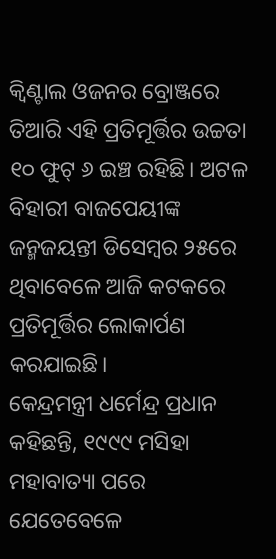କ୍ୱିଣ୍ଟାଲ ଓଜନର ବ୍ରୋଞ୍ଜରେ ତିଆରି ଏହି ପ୍ରତିମୂର୍ତ୍ତିର ଉଚ୍ଚତା ୧୦ ଫୁଟ୍ ୬ ଇଞ୍ଚ ରହିଛି। ଅଟଳ ବିହାରୀ ବାଜପେୟୀଙ୍କ ଜନ୍ମଜୟନ୍ତୀ ଡିସେମ୍ବର ୨୫ରେ ଥିବାବେଳେ ଆଜି କଟକରେ ପ୍ରତିମୂର୍ତ୍ତିର ଲୋକାର୍ପଣ କରଯାଇଛି।
କେନ୍ଦ୍ରମନ୍ତ୍ରୀ ଧର୍ମେନ୍ଦ୍ର ପ୍ରଧାନ କହିଛନ୍ତି, ୧୯୯୯ ମସିହା ମହାବାତ୍ୟା ପରେ ଯେତେବେଳେ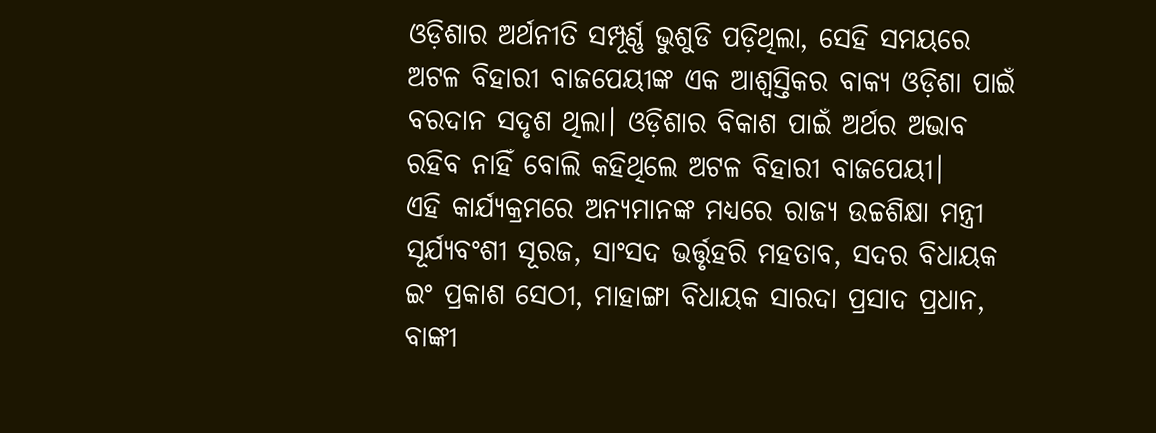ଓଡ଼ିଶାର ଅର୍ଥନୀତି ସମ୍ପୂର୍ଣ୍ଣ ଭୁଶୁଡି ପଡ଼ିଥିଲା, ସେହି ସମୟରେ ଅଟଳ ବିହାରୀ ବାଜପେୟୀଙ୍କ ଏକ ଆଶ୍ଵସ୍ତିକର ବାକ୍ୟ ଓଡ଼ିଶା ପାଇଁ ବରଦାନ ସଦୃଶ ଥିଲା। ଓଡ଼ିଶାର ବିକାଶ ପାଇଁ ଅର୍ଥର ଅଭାବ ରହିବ ନାହିଁ ବୋଲି କହିଥିଲେ ଅଟଳ ବିହାରୀ ବାଜପେୟୀ।
ଏହି କାର୍ଯ୍ୟକ୍ରମରେ ଅନ୍ୟମାନଙ୍କ ମଧ୍ୟରେ ରାଜ୍ୟ ଉଚ୍ଚଶିକ୍ଷା ମନ୍ତ୍ରୀ ସୂର୍ଯ୍ୟବଂଶୀ ସୂରଜ, ସାଂସଦ ଭର୍ତ୍ତୃହରି ମହତାବ, ସଦର ବିଧାୟକ ଇଂ ପ୍ରକାଶ ସେଠୀ, ମାହାଙ୍ଗା ବିଧାୟକ ସାରଦା ପ୍ରସାଦ ପ୍ରଧାନ, ବାଙ୍କୀ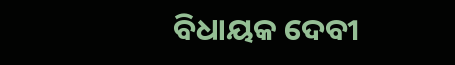ବିଧାୟକ ଦେବୀ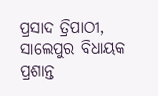ପ୍ରସାଦ ତ୍ରିପାଠୀ, ସାଲେପୁର ବିଧାୟକ ପ୍ରଶାନ୍ତ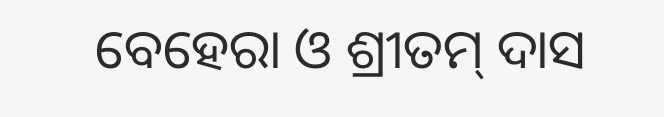ବେହେରା ଓ ଶ୍ରୀତମ୍ ଦାସ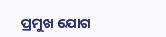ପ୍ରମୁଖ ଯୋଗ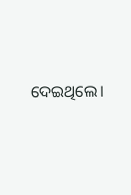ଦେଇଥିଲେ।